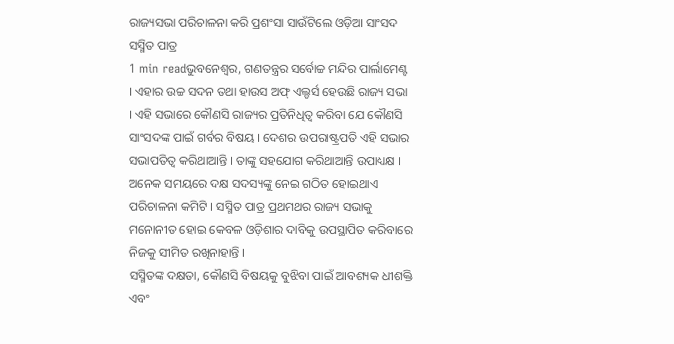ରାଜ୍ୟସଭା ପରିଚାଳନା କରି ପ୍ରଶଂସା ସାଉଁଟିଲେ ଓଡ଼ିଆ ସାଂସଦ ସସ୍ମିତ ପାତ୍ର
1 min readଭୁବନେଶ୍ୱର, ଗଣତନ୍ତ୍ରର ସର୍ବୋଚ୍ଚ ମନ୍ଦିର ପାର୍ଲାମେଣ୍ଟ । ଏହାର ଉଚ୍ଚ ସଦନ ତଥା ହାଉସ ଅଫ୍ ଏଲ୍ଡର୍ସ ହେଉଛି ରାଜ୍ୟ ସଭା । ଏହି ସଭାରେ କୌଣସି ରାଜ୍ୟର ପ୍ରତିନିଧିତ୍ୱ କରିବା ଯେ କୌଣସି ସାଂସଦଙ୍କ ପାଇଁ ଗର୍ବର ବିଷୟ । ଦେଶର ଉପରାଷ୍ଟ୍ରପତି ଏହି ସଭାର ସଭାପତିତ୍ୱ କରିଥାଆନ୍ତି । ତାଙ୍କୁ ସହଯୋଗ କରିଥାଆନ୍ତି ଉପାଧ୍ୟକ୍ଷ । ଅନେକ ସମୟରେ ଦକ୍ଷ ସଦସ୍ୟଙ୍କୁ ନେଇ ଗଠିତ ହୋଇଥାଏ ପରିଚାଳନା କମିଟି । ସସ୍ମିତ ପାତ୍ର ପ୍ରଥମଥର ରାଜ୍ୟ ସଭାକୁ ମନୋନୀତ ହୋଇ କେବଳ ଓଡ଼ିଶାର ଦାବିକୁ ଉପସ୍ଥାପିତ କରିବାରେ ନିଜକୁ ସୀମିତ ରଖିନାହାନ୍ତି ।
ସସ୍ମିତଙ୍କ ଦକ୍ଷତା, କୌଣସି ବିଷୟକୁ ବୁଝିବା ପାଇଁ ଆବଶ୍ୟକ ଧୀଶକ୍ତି ଏବଂ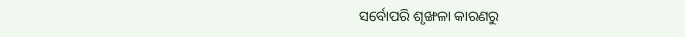ସର୍ବୋପରି ଶୃଙ୍ଖଳା କାରଣରୁ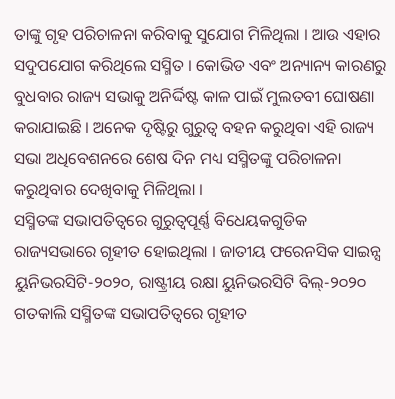ତାଙ୍କୁ ଗୃହ ପରିଚାଳନା କରିବାକୁ ସୁଯୋଗ ମିଳିଥିଲା । ଆଉ ଏହାର ସଦୁପଯୋଗ କରିଥିଲେ ସସ୍ମିତ । କୋଭିଡ ଏବଂ ଅନ୍ୟାନ୍ୟ କାରଣରୁ ବୁଧବାର ରାଜ୍ୟ ସଭାକୁ ଅନିର୍ଦ୍ଦିଷ୍ଟ କାଳ ପାଇଁ ମୁଲତବୀ ଘୋଷଣା କରାଯାଇଛି । ଅନେକ ଦୃଷ୍ଟିରୁ ଗୁରୁତ୍ୱ ବହନ କରୁଥିବା ଏହି ରାଜ୍ୟ ସଭା ଅଧିବେଶନରେ ଶେଷ ଦିନ ମଧ୍ୟ ସସ୍ମିତଙ୍କୁ ପରିଚାଳନା କରୁଥିବାର ଦେଖିବାକୁ ମିଳିଥିଲା ।
ସସ୍ମିତଙ୍କ ସଭାପତିତ୍ୱରେ ଗୁରୁତ୍ୱପୂର୍ଣ୍ଣ ବିଧେୟକଗୁଡିକ ରାଜ୍ୟସଭାରେ ଗୃହୀତ ହୋଇଥିଲା । ଜାତୀୟ ଫରେନସିକ ସାଇନ୍ସ ୟୁନିଭରସିଟି-୨୦୨୦, ରାଷ୍ଟ୍ରୀୟ ରକ୍ଷା ୟୁନିଭରସିଟି ବିଲ୍-୨୦୨୦ ଗତକାଲି ସସ୍ମିତଙ୍କ ସଭାପତିତ୍ୱରେ ଗୃହୀତ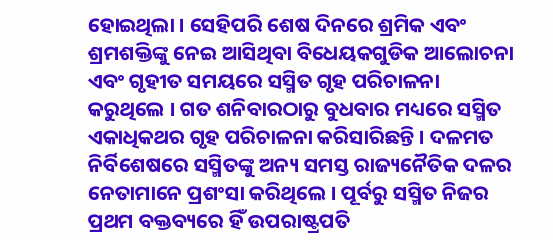ହୋଇଥିଲା । ସେହିପରି ଶେଷ ଦିନରେ ଶ୍ରମିକ ଏବଂ ଶ୍ରମଶକ୍ତିଙ୍କୁ ନେଇ ଆସିଥିବା ବିଧେୟକଗୁଡିକ ଆଲୋଚନା ଏବଂ ଗୃହୀତ ସମୟରେ ସସ୍ମିତ ଗୃହ ପରିଚାଳନା କରୁଥିଲେ । ଗତ ଶନିବାରଠାରୁ ବୁଧବାର ମଧ୍ୟରେ ସସ୍ମିତ ଏକାଧିକଥର ଗୃହ ପରିଚାଳନା କରିସାରିଛନ୍ତି । ଦଳମତ ନିର୍ବିଶେଷରେ ସସ୍ମିତଙ୍କୁ ଅନ୍ୟ ସମସ୍ତ ରାଜ୍ୟନୈତିକ ଦଳର ନେତାମାନେ ପ୍ରଶଂସା କରିଥିଲେ । ପୂର୍ବରୁ ସସ୍ମିତ ନିଜର ପ୍ରଥମ ବକ୍ତବ୍ୟରେ ହିଁ ଉପରାଷ୍ଟ୍ରପତି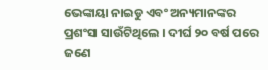ଭେଙ୍କାୟା ନାଇଡୁ ଏବଂ ଅନ୍ୟମାନଙ୍କର ପ୍ରଶଂସା ସାଉଁଟିଥିଲେ । ଦୀର୍ଘ ୨୦ ବର୍ଷ ପରେ ଜଣେ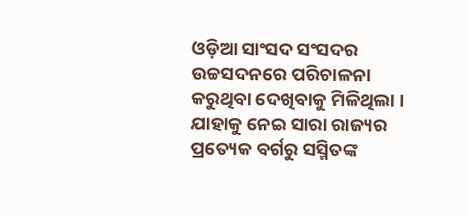ଓଡ଼ିଆ ସାଂସଦ ସଂସଦର ଉଚ୍ଚସଦନରେ ପରିଚାଳନା କରୁଥିବା ଦେଖିବାକୁ ମିଳିଥିଲା । ଯାହାକୁ ନେଇ ସାରା ରାଜ୍ୟର ପ୍ରତ୍ୟେକ ବର୍ଗରୁ ସସ୍ମିତଙ୍କ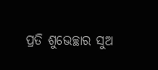ପ୍ରତି ଶୁଭେଚ୍ଛାର ସୁଅ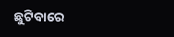ଛୁଟିବାରେ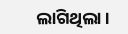ଲାଗିଥିଲା ।